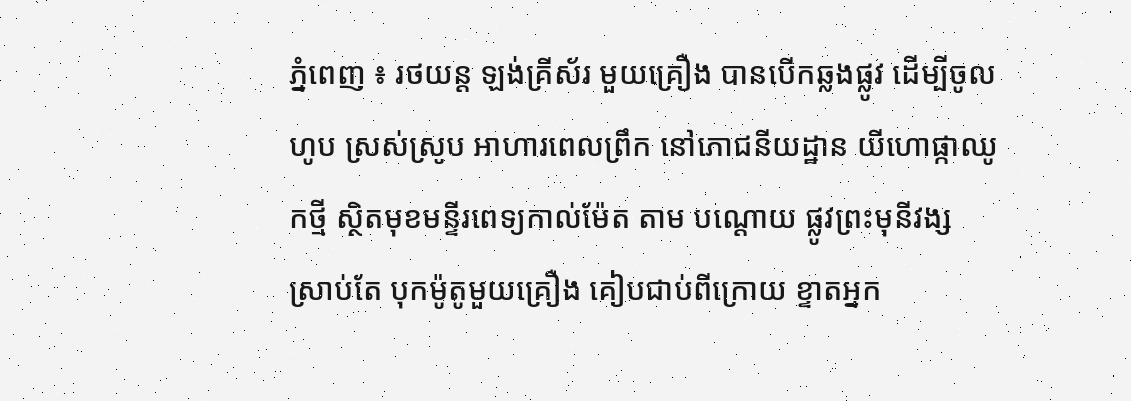ភ្នំពេញ ៖ រថយន្ត ឡង់គ្រីស័រ មួយគ្រឿង បានបើកឆ្លងផ្លូវ ដើម្បីចូលហូប ស្រស់ស្រូប អាហារពេលព្រឹក នៅភោជនីយដ្ឋាន យីហោផ្កាឈូកថ្មី ស្ថិតមុខមន្ទីរពេទ្យកាល់ម៉ែត តាម បណ្តោយ ផ្លូវព្រះមុនីវង្ស ស្រាប់តែ បុកម៉ូតូមួយគ្រឿង គៀបជាប់ពីក្រោយ ខ្ទាតអ្នក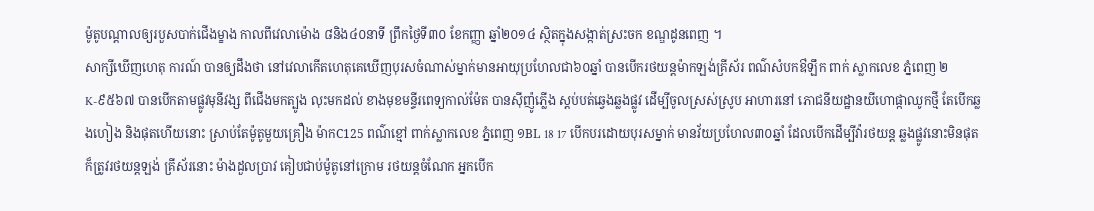ម៉ូតូបណ្តាលឲ្យរបួសបាក់ជើងម្ខាង កាលពីវេលាម៉ោង ៨និង៤០នាទី ព្រឹកថ្ងៃទី៣០ ខែកញ្ញា ឆ្នាំ២០១៤ ស្ថិតក្នុងសង្កាត់ស្រះចក ខណ្ឌដូនពេញ ។
សាក្សីឃើញហេតុ ការណ៍ បានឲ្យដឹងថា នៅវេលាកើតហេតុគេឃើញបុរសចំណាស់ម្នាក់មានអាយុប្រហែលជា៦០ឆ្នាំ បានបើករថយន្តម៉ាកឡង់គ្រីស័រ ពណ៌សំបកឳឡឹក ពាក់ ស្លាកលេខ ភ្នំពេញ ២K-៩៥៦៧ បានបើកតាមផ្លូវមុនីវង្ស ពីជើងមកត្បូង លុះមកដល់ ខាងមុខមន្ទីរពេទ្យកាល់ម៉ែត បានស៊ីញ៉ូភ្លើង ស្តប់បត់ឆ្វេងឆ្លងផ្លូវ ដើម្បីចូលស្រស់ស្រូប អាហារនៅ ភោជនីយដ្ឋានយីហោផ្កាឈូកថ្មី តែបើកឆ្លងហៀង និងផុតហើយនោះ ស្រាប់តែម៉ូតូមួយគ្រឿង ម៉ាកC125 ពណ៌ខ្មៅ ពាក់ស្លាកលេខ ភ្នំពេញ ១BL 18 17 បើកបរដោយបុរសម្នាក់ មានវ័យប្រហែល៣០ឆ្នាំ ដែលបើកដើម្បីវ៉ារថយន្ត ឆ្លងផ្លូវនោះមិនផុត ក៏ត្រូវរថយន្តឡង់ គ្រីស័រនោះ ម៉ាងដួលប្រាវ គៀបជាប់ម៉ូតូនៅក្រោម រថយន្តចំណែក អ្នកបើក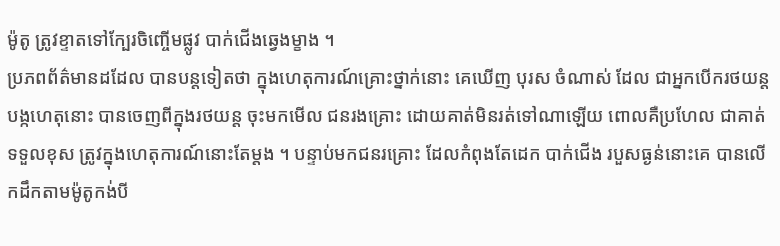ម៉ូតូ ត្រូវខ្ទាតទៅក្បែរចិញ្ចើមផ្លូវ បាក់ជើងឆ្វេងម្ខាង ។
ប្រភពព័ត៌មានដដែល បានបន្តទៀតថា ក្នុងហេតុការណ៍គ្រោះថ្នាក់នោះ គេឃើញ បុរស ចំណាស់ ដែល ជាអ្នកបើករថយន្តបង្កហេតុនោះ បានចេញពីក្នុងរថយន្ត ចុះមកមើល ជនរងគ្រោះ ដោយគាត់មិនរត់ទៅណាឡើយ ពោលគឺប្រហែល ជាគាត់ទទួលខុស ត្រូវក្នុងហេតុការណ៍នោះតែម្តង ។ បន្ទាប់មកជនរគ្រោះ ដែលកំពុងតែដេក បាក់ជើង របួសធ្ងន់នោះគេ បានលើកដឹកតាមម៉ូតូកង់បី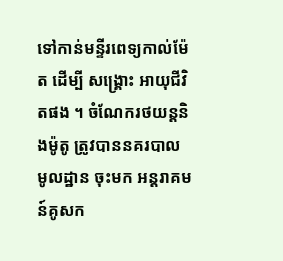ទៅកាន់មន្ទីរពេទ្យកាល់ម៉ែត ដើម្បី សង្រ្គោះ អាយុជីវិតផង ។ ចំណែករថយន្តនិងម៉ូតូ ត្រូវបាននគរបាល មូលដ្ឋាន ចុះមក អន្តរាគមន៍គូសក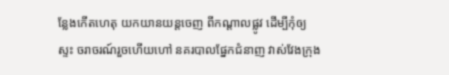ន្លែងកើតហេតុ យកយានយន្តចេញ ពីកណ្តាលផ្លូវ ដើម្បីកុំឲ្យស្ទះ ចរាចរណ៍រួចហើយហៅ នគរបាលផ្នែកជំនាញ វាស់វែងក្រុង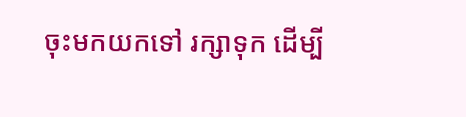ចុះមកយកទៅ រក្សាទុក ដើម្បី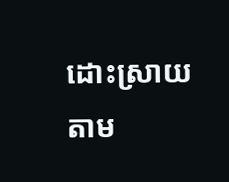ដោះស្រាយ តាម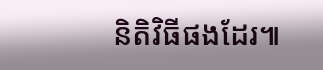និតិវិធីផងដែរ៕